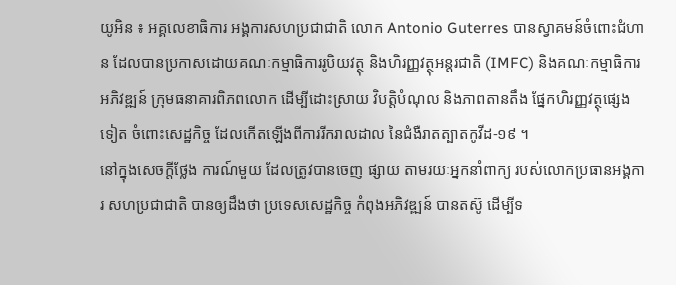យូអិន ៖ អគ្គលេខាធិការ អង្គការសហប្រជាជាតិ លោក Antonio Guterres បានស្វាគមន៍ចំពោះជំហាន ដែលបានប្រកាសដោយគណៈកម្មាធិការរូបិយវត្ថុ និងហិរញ្ញវត្ថុអន្តរជាតិ (IMFC) និងគណៈកម្មាធិការអភិវឌ្ឍន៍ ក្រុមធនាគារពិភពលោក ដើម្បីដោះស្រាយ វិបត្តិបំណុល និងភាពតានតឹង ផ្នែកហិរញ្ញវត្ថុផ្សេងទៀត ចំពោះសេដ្ឋកិច្ច ដែលកើតឡើងពីការរីករាលដាល នៃជំងឺរាតត្បាតកូវីដ-១៩ ។
នៅក្នុងសេចក្តីថ្លែង ការណ៍មួយ ដែលត្រូវបានចេញ ផ្សាយ តាមរយៈអ្នកនាំពាក្យ របស់លោកប្រធានអង្គការ សហប្រជាជាតិ បានឲ្យដឹងថា ប្រទេសសេដ្ឋកិច្ច កំពុងអភិវឌ្ឍន៍ បានតស៊ូ ដើម្បីទ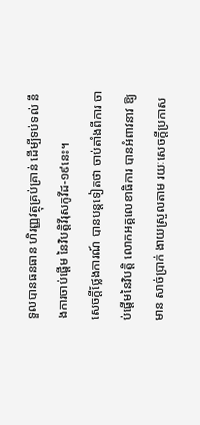ទួលបានធនធាន ហិរញ្ញវត្ថុគ្រប់គ្រាន់ ដើម្បីទប់ទល់ នឹងការចាប់ផ្តើម នៃវិបត្ដិវីរុសកូវីដ-១៩នេះ។
សេចក្តីថ្លែងការណ៍ បានបន្តទៀតថា ចាប់តាំងពីការ ចាប់ផ្តើមនៃវិបត្តិ លោកអគ្គលេខាធិការ បានអំពាវនាវ ឱ្យមាន សាច់ប្រាក់ ងាយស្រួលតាម រយៈសេចក្តីប្រកាស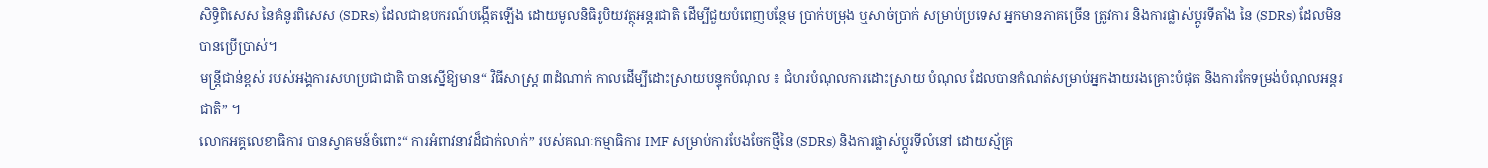សិទ្ធិពិសេស នៃគំនូរពិសេស (SDRs) ដែលជាឧបករណ៍បង្កើតឡើង ដោយមូលនិធិរូបិយវត្ថុអន្តរជាតិ ដើម្បីជួយបំពេញបន្ថែម ប្រាក់បម្រុង ឬសាច់ប្រាក់ សម្រាប់ប្រទេស អ្នកមានភាគច្រើន ត្រូវការ និងការផ្លាស់ប្តូរទីតាំង នៃ (SDRs) ដែលមិនបានប្រើប្រាស់។
មន្ត្រីជាន់ខ្ពស់ របស់អង្គការសហប្រជាជាតិ បានស្នើឱ្យមាន“ វិធីសាស្រ្ត ៣ដំណាក់ កាលដើម្បីដោះស្រាយបន្ទុកបំណុល ៖ ជំហរបំណុលការដោះស្រាយ បំណុល ដែលបានកំណត់សម្រាប់អ្នកងាយរងគ្រោះបំផុត និងការកែទម្រង់បំណុលអន្តរជាតិ” ។
លោកអគ្គលេខាធិការ បានស្វាគមន៍ចំពោះ“ ការអំពាវនាវដ៏ជាក់លាក់” របស់គណៈកម្មាធិការ IMF សម្រាប់ការបែងចែកថ្មីនៃ (SDRs) និងការផ្លាស់ប្តូរទីលំនៅ ដោយស្ម័គ្រ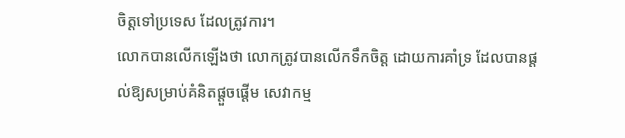ចិត្តទៅប្រទេស ដែលត្រូវការ។
លោកបានលើកឡើងថា លោកត្រូវបានលើកទឹកចិត្ត ដោយការគាំទ្រ ដែលបានផ្តល់ឱ្យសម្រាប់គំនិតផ្តួចផ្តើម សេវាកម្ម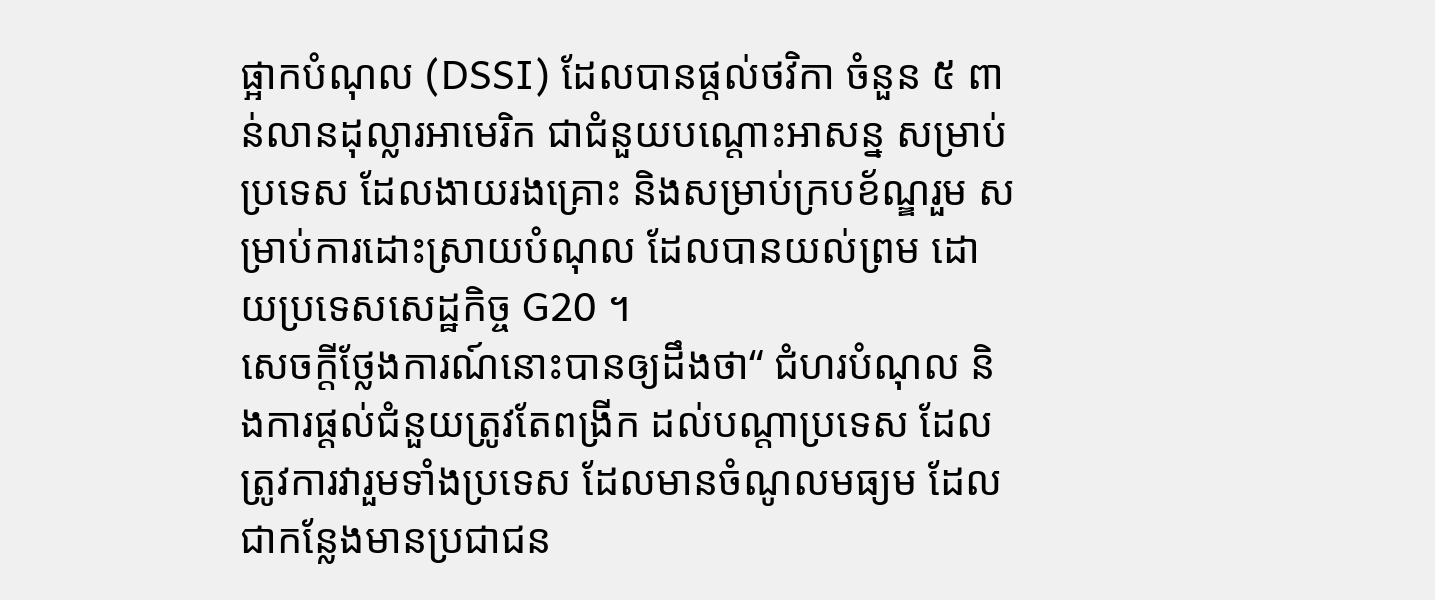ផ្អាកបំណុល (DSSI) ដែលបានផ្តល់ថវិកា ចំនួន ៥ ពាន់លានដុល្លារអាមេរិក ជាជំនួយបណ្តោះអាសន្ន សម្រាប់ប្រទេស ដែលងាយរងគ្រោះ និងសម្រាប់ក្របខ័ណ្ឌរួម សម្រាប់ការដោះស្រាយបំណុល ដែលបានយល់ព្រម ដោយប្រទេសសេដ្ឋកិច្ច G20 ។
សេចក្តីថ្លែងការណ៍នោះបានឲ្យដឹងថា“ ជំហរបំណុល និងការផ្តល់ជំនួយត្រូវតែពង្រីក ដល់បណ្តាប្រទេស ដែលត្រូវការវារួមទាំងប្រទេស ដែលមានចំណូលមធ្យម ដែលជាកន្លែងមានប្រជាជន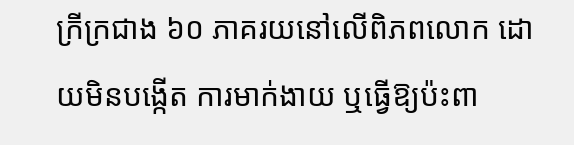ក្រីក្រជាង ៦០ ភាគរយនៅលើពិភពលោក ដោយមិនបង្កើត ការមាក់ងាយ ឬធ្វើឱ្យប៉ះពា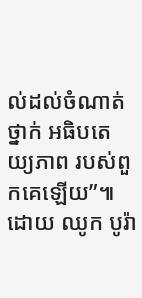ល់ដល់ចំណាត់ថ្នាក់ អធិបតេយ្យភាព របស់ពួកគេឡើយ”៕
ដោយ ឈូក បូរ៉ា